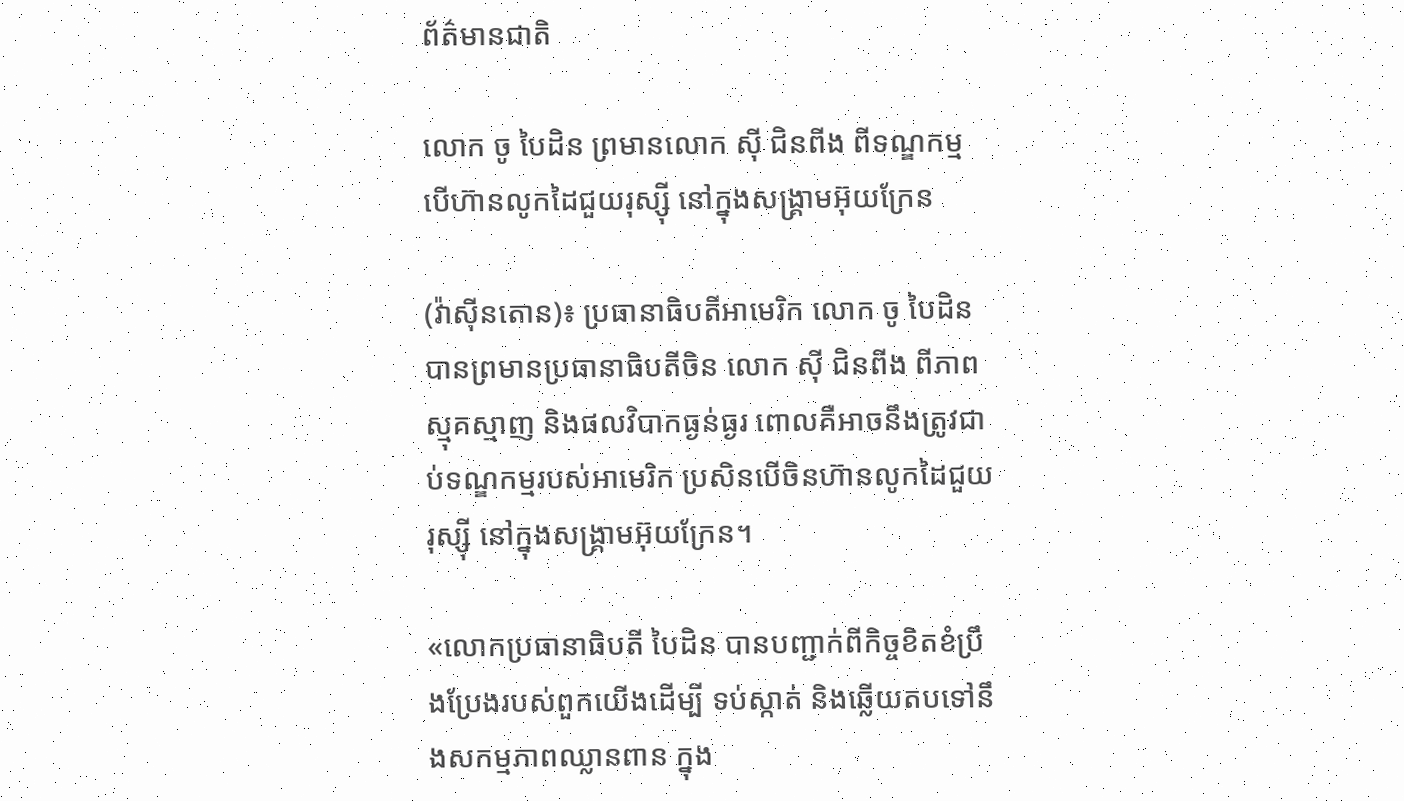ព័ត៌មានជាតិ

លោក ចូ បៃដិន ព្រមានលោក ស៊ី ជិនពីង ពីទណ្ឌកម្ម បើហ៊ានលូកដៃជួយរុស្ស៊ី នៅក្នុងសង្រ្គាមអ៊ុយក្រែន

(វ៉ាស៊ីនតោន)៖ ប្រធានាធិបតីអាមេរិក លោក ចូ បៃដិន បានព្រមានប្រធានាធិបតីចិន លោក ស៊ី ជិនពីង ពីភាពស្មុគស្មាញ និងផលវិបាកធ្ងន់ធ្ងរ ពោលគឺអាចនឹងត្រូវជាប់ទណ្ឌកម្មរបស់អាមេរិក ប្រសិនបើចិនហ៊ានលូកដៃជួយរុស្ស៊ី នៅក្នុងសង្រ្គាមអ៊ុយក្រែន។

«លោកប្រធានាធិបតី បៃដិន បានបញ្ជាក់ពីកិច្ចខិតខំប្រឹងប្រែងរបស់ពួកយើងដើម្បី ទប់ស្កាត់ និងឆ្លើយតបទៅនឹងសកម្មភាពឈ្លានពាន ក្នុង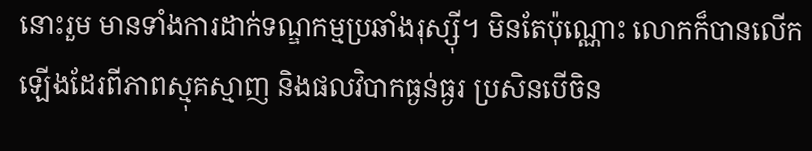នោះរួម មានទាំងការដាក់ទណ្ឌកម្មប្រឆាំងរុស្ស៊ី។ មិនតែប៉ុណ្ណោះ លោកក៏បានលើកឡើងដែរពីភាពស្មុគស្មាញ និងផលវិបាកធ្ងន់ធ្ងរ ប្រសិនបើចិន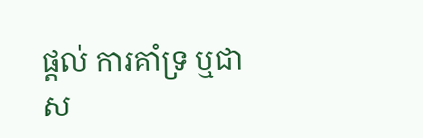ផ្ដល់ ការគាំទ្រ ឬជាស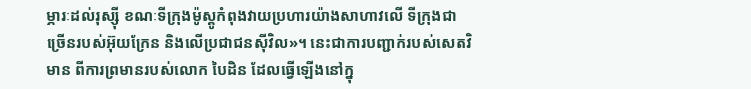ម្ភារៈដល់រុស្ស៊ី ខណៈទីក្រុងម៉ូស្គូកំពុងវាយប្រហារយ៉ាងសាហាវលើ ទីក្រុងជាច្រើនរបស់អ៊ុយក្រែន និងលើប្រជាជនស៊ីវិល»។ នេះជាការបញ្ជាក់របស់សេតវិមាន ពីការព្រមានរបស់លោក បៃដិន ដែលធ្វើឡើងនៅក្នុ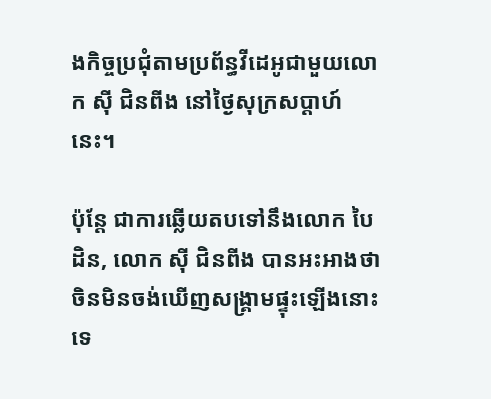ងកិច្ចប្រជុំតាមប្រព័ន្ធវីដេអូជាមួយលោក ស៊ី ជិនពីង នៅថ្ងៃសុក្រសប្ដាហ៍នេះ។

ប៉ុន្តែ ជាការឆ្លើយតបទៅនឹងលោក បៃដិន, លោក ស៊ី ជិនពីង បានអះអាងថាចិនមិនចង់ឃើញសង្រ្គាមផ្ទុះឡើងនោះទេ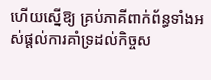ហើយស្នើឱ្យ គ្រប់ភាគីពាក់ព័ន្ធទាំងអស់ផ្ដល់ការគាំទ្រដល់កិច្ចស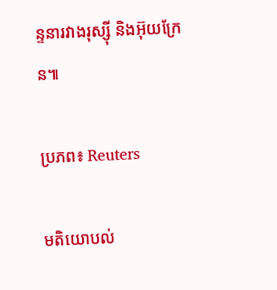ន្ទនារវាងរុស្ស៊ី និងអ៊ុយក្រែន៕

ប្រភព៖ Reuters

មតិយោបល់